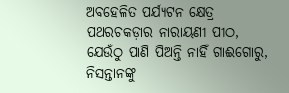ଅବହେଳିତ ପର୍ଯ୍ୟଟନ କ୍ଷେତ୍ର ପଥରଚକଡ଼ାର ନାରାୟଣୀ ପୀଠ, ଯେଉଁଠୁ ପାଣି ପିଅନ୍ତି ନାହିଁ ଗାଈଗୋରୁ, ନିସନ୍ତାନଙ୍କୁ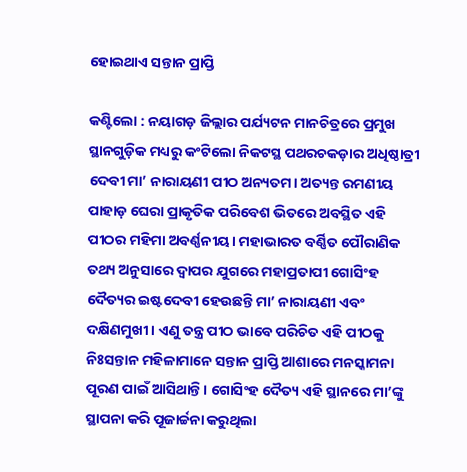ହୋଇଥାଏ ସନ୍ତାନ ପ୍ରାପ୍ତି

କଣ୍ଟିଲୋ : ନୟାଗଡ଼ ଜିଲ୍ଲାର ପର୍ଯ୍ୟଟନ ମାନଚିତ୍ରରେ ପ୍ରମୁଖ ସ୍ଥାନଗୁଡ଼ିକ ମଧ୍ୟରୁ କଂଟିଲୋ ନିକଟସ୍ଥ ପଥରଚକଡ଼ାର ଅଧିଷ୍ଠାତ୍ରୀ ଦେବୀ ମା’ ନାରାୟଣୀ ପୀଠ ଅନ୍ୟତମ। ଅତ୍ୟନ୍ତ ରମଣୀୟ ପାହାଡ଼ ଘେରା ପ୍ରାକୃତିକ ପରିବେଶ ଭିତରେ ଅବସ୍ଥିତ ଏହି ପୀଠର ମହିମା ଅବର୍ଣ୍ଣନୀୟ। ମହାଭାରତ ବର୍ଣ୍ଣିତ ପୌରାଣିକ ତଥ୍ୟ ଅନୁସାରେ ଦ୍ବାପର ଯୁଗରେ ମହାପ୍ରତାପୀ ଗୋସିଂହ ଦୈତ୍ୟର ଇଷ୍ଟଦେବୀ ହେଉଛନ୍ତି ମା’ ନାରାୟଣୀ ଏବଂ ଦକ୍ଷିଣମୁଖୀ। ଏଣୁ ତନ୍ତ୍ର ପୀଠ ଭାବେ ପରିଚିତ ଏହି ପୀଠକୁ ନିଃସନ୍ତାନ ମହିଳାମାନେ ସନ୍ତାନ ପ୍ରାପ୍ତି ଆଶାରେ ମନସ୍କାମନା ପୂରଣ ପାଇଁ ଆସିଥାନ୍ତି। ଗୋସିଂହ ଦୈତ୍ୟ ଏହି ସ୍ଥାନରେ ମା’ଙ୍କୁ ସ୍ଥାପନା କରି ପୂଜାର୍ଚ୍ଚନା କରୁଥିଲା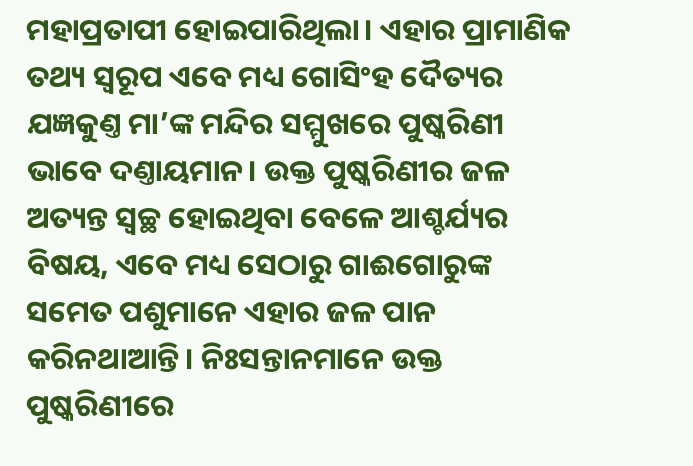ମହାପ୍ରତାପୀ ହୋଇପାରିଥିଲା। ଏହାର ପ୍ରାମାଣିକ ତଥ୍ୟ ସ୍ବରୂପ ଏବେ ମଧ୍ୟ ଗୋସିଂହ ଦୈତ୍ୟର ଯଜ୍ଞକୁଣ୍ତ ମା’ଙ୍କ ମନ୍ଦିର ସମ୍ମୁଖରେ ପୁଷ୍କରିଣୀ ଭାବେ ଦଣ୍ତାୟମାନ। ଉକ୍ତ ପୁଷ୍କରିଣୀର ଜଳ ଅତ୍ୟନ୍ତ ସ୍ବଚ୍ଛ ହୋଇଥିବା ବେଳେ ଆଶ୍ଚର୍ଯ୍ୟର ବିଷୟ, ଏବେ ମଧ୍ୟ ସେଠାରୁ ଗାଈଗୋରୁଙ୍କ ସମେତ ପଶୁମାନେ ଏହାର ଜଳ ପାନ କରିନଥାଆନ୍ତି। ନିଃସନ୍ତାନମାନେ ଉକ୍ତ ପୁଷ୍କରିଣୀରେ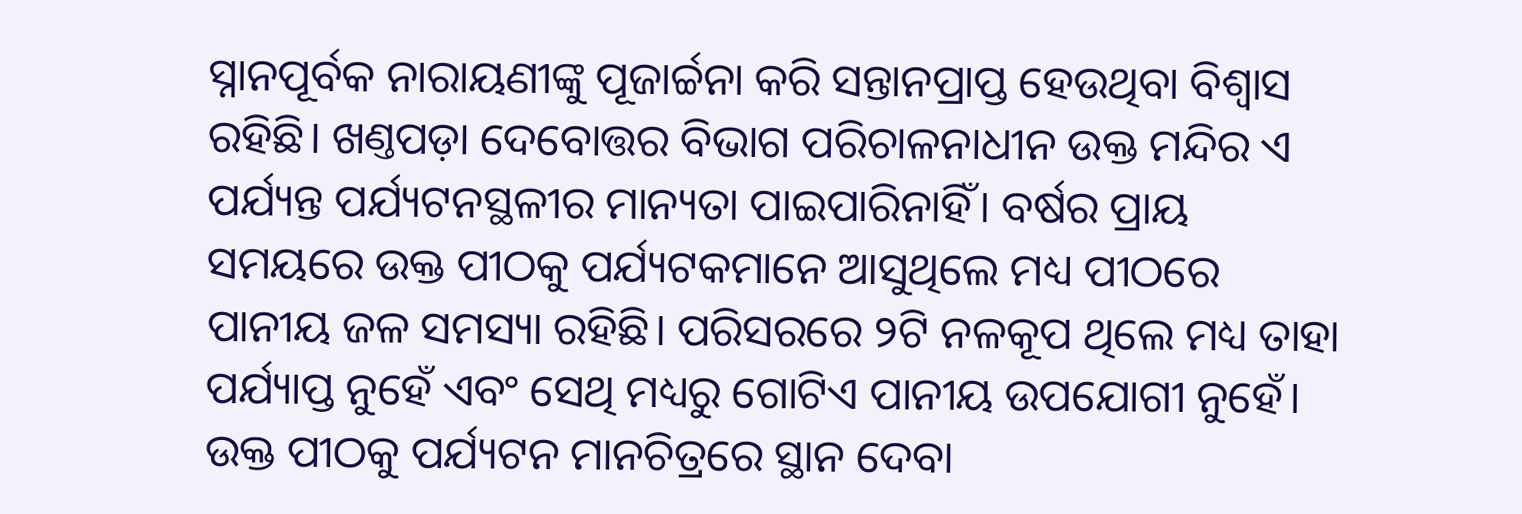ସ୍ନାନପୂର୍ବକ ନାରାୟଣୀଙ୍କୁ ପୂଜାର୍ଚ୍ଚନା କରି ସନ୍ତାନପ୍ରାପ୍ତ ହେଉଥିବା ବିଶ୍ବାସ ରହିଛି। ଖଣ୍ତପଡ଼ା ଦେବୋତ୍ତର ବିଭାଗ ପରିଚାଳନାଧୀନ ଉକ୍ତ ମନ୍ଦିର ଏ ପର୍ଯ୍ୟନ୍ତ ପର୍ଯ୍ୟଟନସ୍ଥଳୀର ମାନ୍ୟତା ପାଇପାରିନାହିଁ। ବର୍ଷର ପ୍ରାୟ ସମୟରେ ଉକ୍ତ ପୀଠକୁ ପର୍ଯ୍ୟଟକମାନେ ଆସୁଥିଲେ ମଧ୍ୟ ପୀଠରେ ପାନୀୟ ଜଳ ସମସ୍ୟା ରହିଛି। ପରିସରରେ ୨ଟି ନଳକୂପ ଥିଲେ ମଧ୍ୟ ତାହା ପର୍ଯ୍ୟାପ୍ତ ନୁହେଁ ଏବଂ ସେଥି ମଧ୍ୟରୁ ଗୋଟିଏ ପାନୀୟ ଉପଯୋଗୀ ନୁହେଁ। ଉକ୍ତ ପୀଠକୁ ପର୍ଯ୍ୟଟନ ମାନଚିତ୍ରରେ ସ୍ଥାନ ଦେବା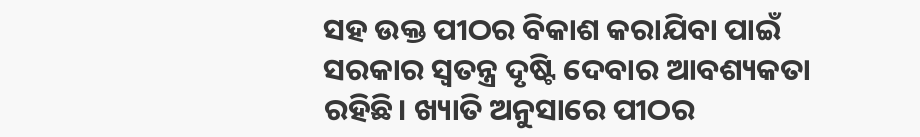ସହ ଉକ୍ତ ପୀଠର ବିକାଶ କରାଯିବା ପାଇଁ ସରକାର ସ୍ବତନ୍ତ୍ର ଦୃଷ୍ଟି ଦେବାର ଆବଶ୍ୟକତା ରହିଛି। ଖ୍ୟାତି ଅନୁସାରେ ପୀଠର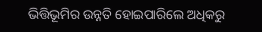ଭିତ୍ତିଭୂମିର ଉନ୍ନତି ହୋଇପାରିଲେ ଅଧିକରୁ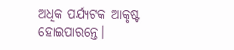ଅଧିକ ପର୍ଯ୍ୟଟକ ଆକୃଷ୍ଟ ହୋଇପାରନ୍ତେ।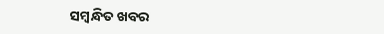ସମ୍ବନ୍ଧିତ ଖବର